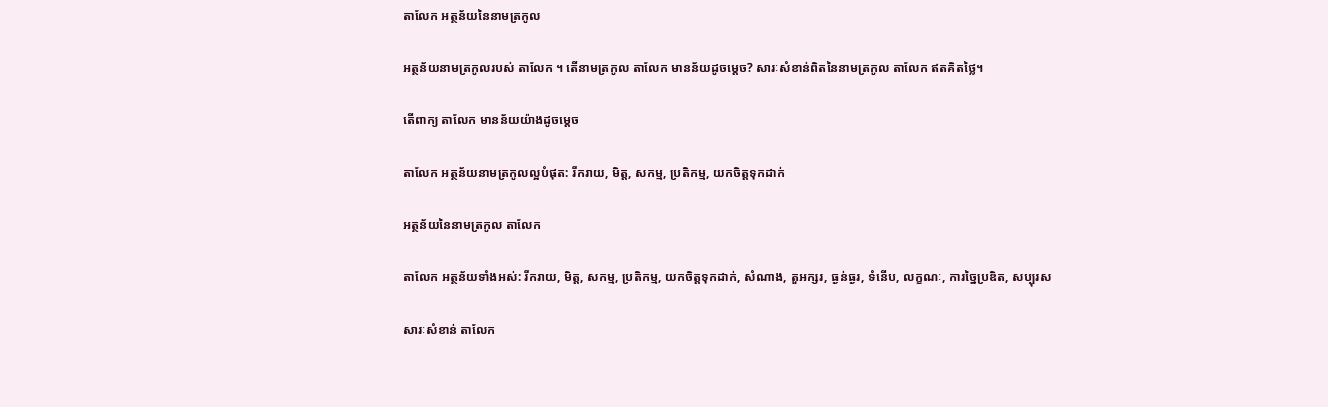តាលែក អត្ថន័យនៃនាមត្រកូល

អត្ថន័យនាមត្រកូលរបស់ តាលែក ។ តើនាមត្រកូល តាលែក មានន័យដូចម្តេច? សារៈសំខាន់ពិតនៃនាមត្រកូល តាលែក ឥតគិតថ្លៃ។

តើពាក្យ តាលែក មានន័យយ៉ាងដូចម្ដេច

តាលែក អត្ថន័យនាមត្រកូលល្អបំផុត: រីករាយ, មិត្ត, សកម្ម, ប្រតិកម្ម, យកចិត្តទុកដាក់

អត្ថន័យនៃនាមត្រកូល តាលែក

តាលែក អត្ថន័យទាំងអស់: រីករាយ, មិត្ត, សកម្ម, ប្រតិកម្ម, យកចិត្តទុកដាក់, សំណាង, តួអក្សរ, ធ្ងន់ធ្ងរ, ទំនើប, លក្ខណៈ, ការច្នៃប្រឌិត, សប្បុរស

សារៈសំខាន់ តាលែក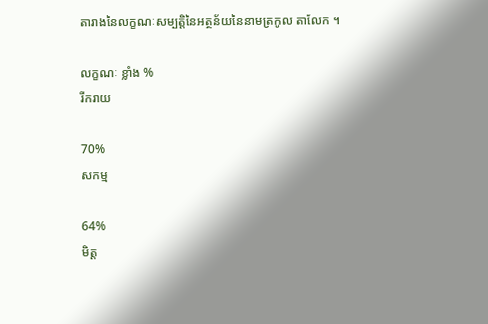តារាងនៃលក្ខណៈសម្បត្តិនៃអត្ថន័យនៃនាមត្រកូល តាលែក ។

លក្ខណៈ ខ្លាំង %
រីករាយ

70%
សកម្ម

64%
មិត្ត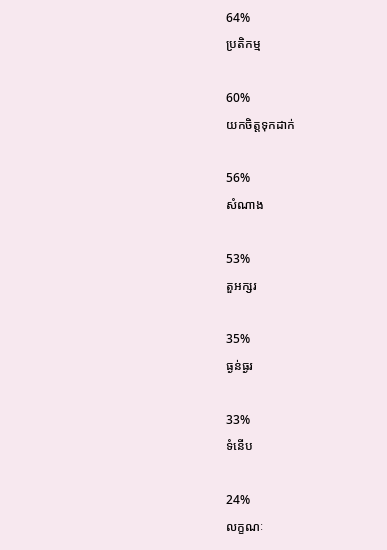64%
ប្រតិកម្ម

60%
យកចិត្តទុកដាក់

56%
សំណាង

53%
តួអក្សរ

35%
ធ្ងន់ធ្ងរ

33%
ទំនើប

24%
លក្ខណៈ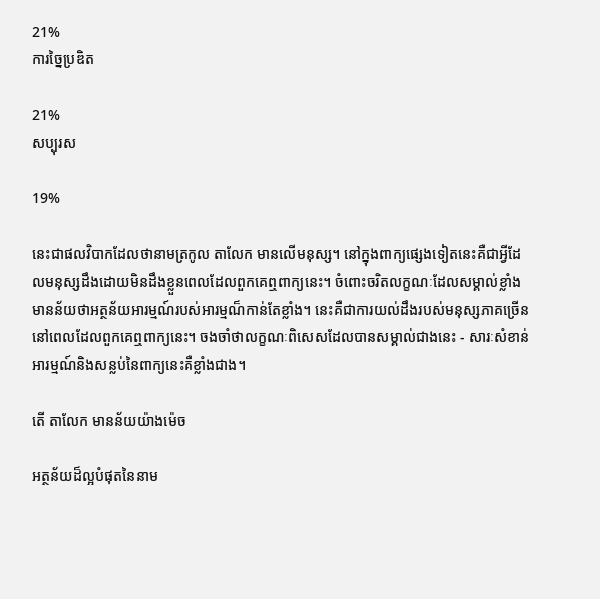21%
ការច្នៃប្រឌិត

21%
សប្បុរស

19%

នេះជាផលវិបាកដែលថានាមត្រកូល តាលែក មានលើមនុស្ស។ នៅក្នុងពាក្យផ្សេងទៀតនេះគឺជាអ្វីដែលមនុស្សដឹងដោយមិនដឹងខ្លួនពេលដែលពួកគេឮពាក្យនេះ។ ចំពោះចរិតលក្ខណៈដែលសម្គាល់ខ្លាំងមានន័យថាអត្ថន័យអារម្មណ៍របស់អារម្មណ៏កាន់តែខ្លាំង។ នេះគឺជាការយល់ដឹងរបស់មនុស្សភាគច្រើននៅពេលដែលពួកគេឮពាក្យនេះ។ ចងចាំថាលក្ខណៈពិសេសដែលបានសម្គាល់ជាងនេះ - សារៈសំខាន់អារម្មណ៍និងសន្លប់នៃពាក្យនេះគឺខ្លាំងជាង។

តើ តាលែក មានន័យយ៉ាងម៉េច

អត្ថន័យដ៏ល្អបំផុតនៃនាម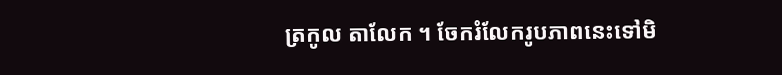ត្រកូល តាលែក ។ ចែករំលែករូបភាពនេះទៅមិ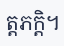ត្តភក្តិ។